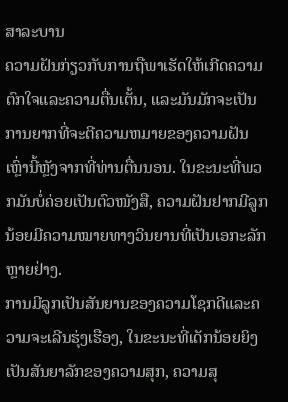ສາລະບານ
ຄວາມຝັນກ່ຽວກັບການຖືພາເຮັດໃຫ້ເກີດຄວາມຕົກໃຈແລະຄວາມຕື່ນເຕັ້ນ, ແລະມັນມັກຈະເປັນການຍາກທີ່ຈະຕີຄວາມຫມາຍຂອງຄວາມຝັນເຫຼົ່ານີ້ຫຼັງຈາກທີ່ທ່ານຕື່ນນອນ. ໃນຂະນະທີ່ພວກມັນບໍ່ຄ່ອຍເປັນຕົວໜັງສື, ຄວາມຝັນຢາກມີລູກນ້ອຍມີຄວາມໝາຍທາງວິນຍານທີ່ເປັນເອກະລັກຫຼາຍຢ່າງ.
ການມີລູກເປັນສັນຍານຂອງຄວາມໂຊກດີແລະຄວາມຈະເລີນຮຸ່ງເຮືອງ, ໃນຂະນະທີ່ເດັກນ້ອຍຍິງເປັນສັນຍາລັກຂອງຄວາມສຸກ, ຄວາມສຸ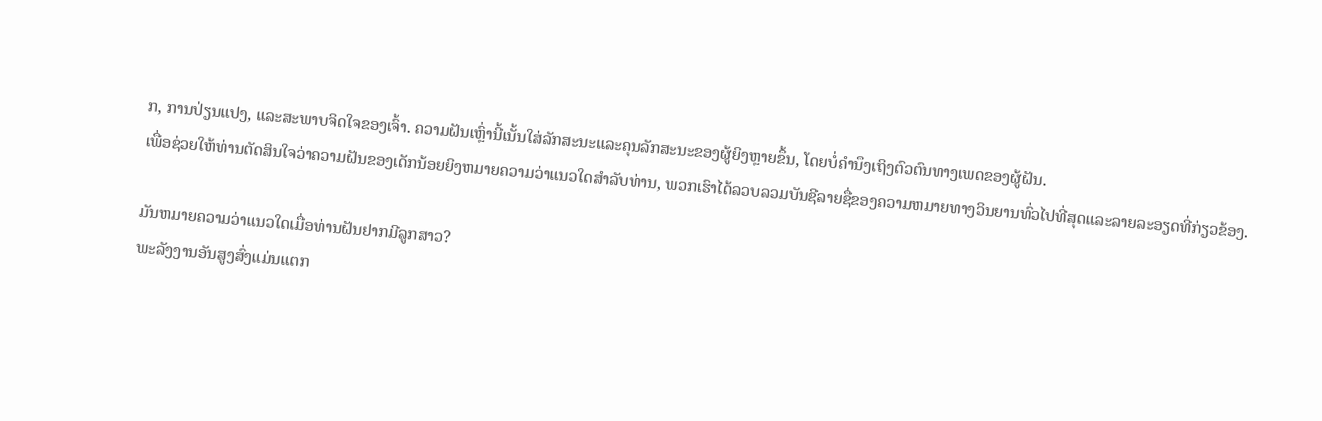ກ, ການປ່ຽນແປງ, ແລະສະພາບຈິດໃຈຂອງເຈົ້າ. ຄວາມຝັນເຫຼົ່ານີ້ເນັ້ນໃສ່ລັກສະນະແລະຄຸນລັກສະນະຂອງຜູ້ຍິງຫຼາຍຂຶ້ນ, ໂດຍບໍ່ຄໍານຶງເຖິງຕົວຕົນທາງເພດຂອງຜູ້ຝັນ.
ເພື່ອຊ່ວຍໃຫ້ທ່ານຕັດສິນໃຈວ່າຄວາມຝັນຂອງເດັກນ້ອຍຍິງຫມາຍຄວາມວ່າແນວໃດສໍາລັບທ່ານ, ພວກເຮົາໄດ້ລວບລວມບັນຊີລາຍຊື່ຂອງຄວາມຫມາຍທາງວິນຍານທົ່ວໄປທີ່ສຸດແລະລາຍລະອຽດທີ່ກ່ຽວຂ້ອງ.

ມັນຫມາຍຄວາມວ່າແນວໃດເມື່ອທ່ານຝັນຢາກມີລູກສາວ?
ພະລັງງານອັນສູງສົ່ງແມ່ນແຕກ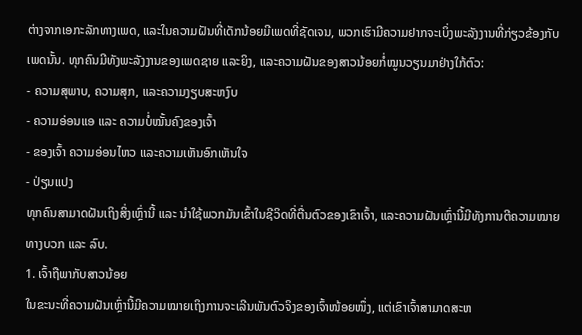ຕ່າງຈາກເອກະລັກທາງເພດ, ແລະໃນຄວາມຝັນທີ່ເດັກນ້ອຍມີເພດທີ່ຊັດເຈນ, ພວກເຮົາມີຄວາມຢາກຈະເບິ່ງພະລັງງານທີ່ກ່ຽວຂ້ອງກັບເພດນັ້ນ. ທຸກຄົນມີທັງພະລັງງານຂອງເພດຊາຍ ແລະຍິງ, ແລະຄວາມຝັນຂອງສາວນ້ອຍກໍ່ໝູນວຽນມາຢ່າງໃກ້ຕົວ:
- ຄວາມສຸພາບ, ຄວາມສຸກ, ແລະຄວາມງຽບສະຫງົບ
- ຄວາມອ່ອນແອ ແລະ ຄວາມບໍ່ໝັ້ນຄົງຂອງເຈົ້າ
- ຂອງເຈົ້າ ຄວາມອ່ອນໄຫວ ແລະຄວາມເຫັນອົກເຫັນໃຈ
- ປ່ຽນແປງ
ທຸກຄົນສາມາດຝັນເຖິງສິ່ງເຫຼົ່ານີ້ ແລະ ນຳໃຊ້ພວກມັນເຂົ້າໃນຊີວິດທີ່ຕື່ນຕົວຂອງເຂົາເຈົ້າ, ແລະຄວາມຝັນເຫຼົ່ານີ້ມີທັງການຕີຄວາມໝາຍທາງບວກ ແລະ ລົບ.
1. ເຈົ້າຖືພາກັບສາວນ້ອຍ
ໃນຂະນະທີ່ຄວາມຝັນເຫຼົ່ານີ້ມີຄວາມໝາຍເຖິງການຈະເລີນພັນຕົວຈິງຂອງເຈົ້າໜ້ອຍໜຶ່ງ, ແຕ່ເຂົາເຈົ້າສາມາດສະຫ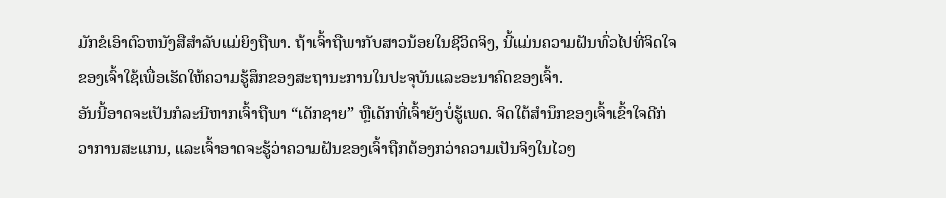ມັກຂໍເອົາຕົວຫນັງສືສໍາລັບແມ່ຍິງຖືພາ. ຖ້າເຈົ້າຖືພາກັບສາວນ້ອຍໃນຊີວິດຈິງ, ນີ້ແມ່ນຄວາມຝັນທົ່ວໄປທີ່ຈິດໃຈຂອງເຈົ້າໃຊ້ເພື່ອເຮັດໃຫ້ຄວາມຮູ້ສຶກຂອງສະຖານະການໃນປະຈຸບັນແລະອະນາຄົດຂອງເຈົ້າ.
ອັນນີ້ອາດຈະເປັນກໍລະນີຫາກເຈົ້າຖືພາ “ເດັກຊາຍ” ຫຼືເດັກທີ່ເຈົ້າຍັງບໍ່ຮູ້ເພດ. ຈິດໃຕ້ສຳນຶກຂອງເຈົ້າເຂົ້າໃຈດີກ່ວາການສະແກນ, ແລະເຈົ້າອາດຈະຮູ້ວ່າຄວາມຝັນຂອງເຈົ້າຖືກຕ້ອງກວ່າຄວາມເປັນຈິງໃນໄວໆ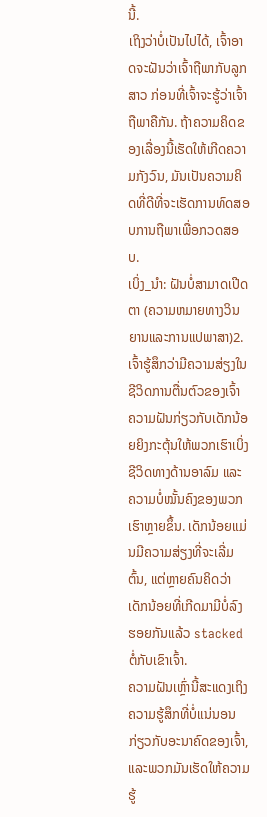ນີ້.
ເຖິງວ່າບໍ່ເປັນໄປໄດ້, ເຈົ້າອາດຈະຝັນວ່າເຈົ້າຖືພາກັບລູກສາວ ກ່ອນທີ່ເຈົ້າຈະຮູ້ວ່າເຈົ້າຖືພາຄືກັນ. ຖ້າຄວາມຄິດຂອງເລື່ອງນີ້ເຮັດໃຫ້ເກີດຄວາມກັງວົນ, ມັນເປັນຄວາມຄິດທີ່ດີທີ່ຈະເຮັດການທົດສອບການຖືພາເພື່ອກວດສອບ.
ເບິ່ງ_ນຳ: ຝັນບໍ່ສາມາດເປີດຕາ (ຄວາມຫມາຍທາງວິນຍານແລະການແປພາສາ)2. ເຈົ້າຮູ້ສຶກວ່າມີຄວາມສ່ຽງໃນຊີວິດການຕື່ນຕົວຂອງເຈົ້າ
ຄວາມຝັນກ່ຽວກັບເດັກນ້ອຍຍິງກະຕຸ້ນໃຫ້ພວກເຮົາເບິ່ງຊີວິດທາງດ້ານອາລົມ ແລະຄວາມບໍ່ໝັ້ນຄົງຂອງພວກເຮົາຫຼາຍຂຶ້ນ. ເດັກນ້ອຍແມ່ນມີຄວາມສ່ຽງທີ່ຈະເລີ່ມຕົ້ນ, ແຕ່ຫຼາຍຄົນຄິດວ່າເດັກນ້ອຍທີ່ເກີດມາມີບໍ່ລົງຮອຍກັນແລ້ວ stacked ຕໍ່ກັບເຂົາເຈົ້າ.
ຄວາມຝັນເຫຼົ່ານີ້ສະແດງເຖິງຄວາມຮູ້ສຶກທີ່ບໍ່ແນ່ນອນກ່ຽວກັບອະນາຄົດຂອງເຈົ້າ, ແລະພວກມັນເຮັດໃຫ້ຄວາມຮູ້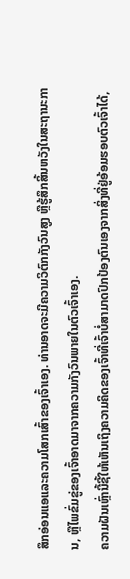ສຶກອ່ອນແອແລະຄວາມໂສກເສົ້າຂອງເຈົ້າເອງ. ທ່ານອາດຈະມີຄວາມວິຕົກກັງວົນສູງ ຫຼືຮູ້ສຶກສິ້ນຫວັງໃນສະຖານະການ, ຫຼືໄພຂົ່ມຂູ່ຂອງເຈົ້າອາດມາຈາກຄວາມກັງວົນພາຍໃນຕົວເຈົ້າເອງ.
ຄວາມຝັນເຫຼົ່ານີ້ຊີ້ໃຫ້ເຫັນເຖິງຄວາມຄິດຂອງເຈົ້າທີ່ເຈົ້າບໍ່ສາມາດປົກປ້ອງຕົນເອງຈາກສິ່ງທີ່ຢູ່ອ້ອມຮອບຕົວເຈົ້າໄດ້,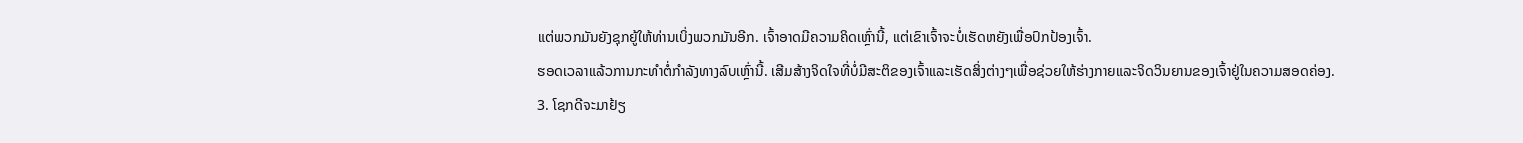ແຕ່ພວກມັນຍັງຊຸກຍູ້ໃຫ້ທ່ານເບິ່ງພວກມັນອີກ. ເຈົ້າອາດມີຄວາມຄິດເຫຼົ່ານີ້, ແຕ່ເຂົາເຈົ້າຈະບໍ່ເຮັດຫຍັງເພື່ອປົກປ້ອງເຈົ້າ.
ຮອດເວລາແລ້ວການກະທຳຕໍ່ກຳລັງທາງລົບເຫຼົ່ານີ້. ເສີມສ້າງຈິດໃຈທີ່ບໍ່ມີສະຕິຂອງເຈົ້າແລະເຮັດສິ່ງຕ່າງໆເພື່ອຊ່ວຍໃຫ້ຮ່າງກາຍແລະຈິດວິນຍານຂອງເຈົ້າຢູ່ໃນຄວາມສອດຄ່ອງ.
3. ໂຊກດີຈະມາຢ້ຽ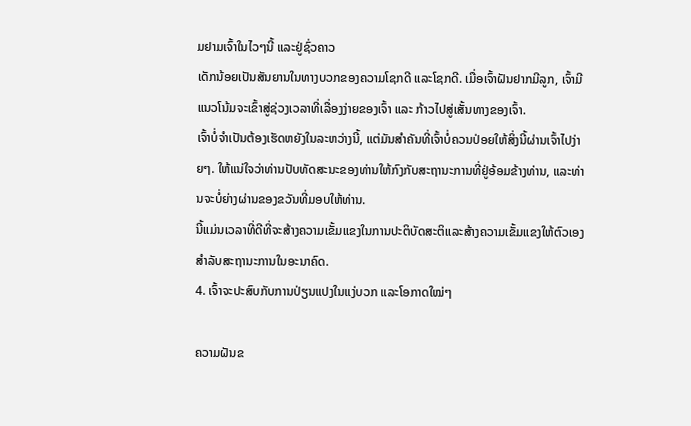ມຢາມເຈົ້າໃນໄວໆນີ້ ແລະຢູ່ຊົ່ວຄາວ
ເດັກນ້ອຍເປັນສັນຍານໃນທາງບວກຂອງຄວາມໂຊກດີ ແລະໂຊກດີ. ເມື່ອເຈົ້າຝັນຢາກມີລູກ, ເຈົ້າມີແນວໂນ້ມຈະເຂົ້າສູ່ຊ່ວງເວລາທີ່ເລື່ອງງ່າຍຂອງເຈົ້າ ແລະ ກ້າວໄປສູ່ເສັ້ນທາງຂອງເຈົ້າ.
ເຈົ້າບໍ່ຈຳເປັນຕ້ອງເຮັດຫຍັງໃນລະຫວ່າງນີ້, ແຕ່ມັນສຳຄັນທີ່ເຈົ້າບໍ່ຄວນປ່ອຍໃຫ້ສິ່ງນີ້ຜ່ານເຈົ້າໄປງ່າຍໆ. ໃຫ້ແນ່ໃຈວ່າທ່ານປັບທັດສະນະຂອງທ່ານໃຫ້ກົງກັບສະຖານະການທີ່ຢູ່ອ້ອມຂ້າງທ່ານ, ແລະທ່ານຈະບໍ່ຍ່າງຜ່ານຂອງຂວັນທີ່ມອບໃຫ້ທ່ານ.
ນີ້ແມ່ນເວລາທີ່ດີທີ່ຈະສ້າງຄວາມເຂັ້ມແຂງໃນການປະຕິບັດສະຕິແລະສ້າງຄວາມເຂັ້ມແຂງໃຫ້ຕົວເອງສຳລັບສະຖານະການໃນອະນາຄົດ.
4. ເຈົ້າຈະປະສົບກັບການປ່ຽນແປງໃນແງ່ບວກ ແລະໂອກາດໃໝ່ໆ

ຄວາມຝັນຂ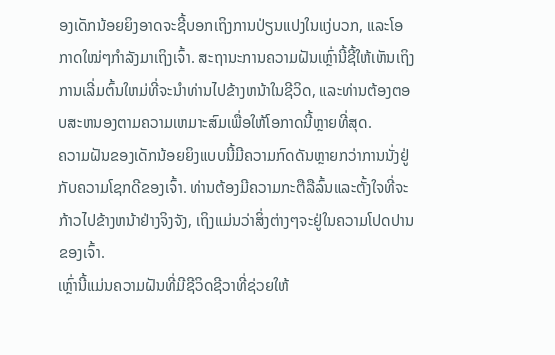ອງເດັກນ້ອຍຍິງອາດຈະຊີ້ບອກເຖິງການປ່ຽນແປງໃນແງ່ບວກ, ແລະໂອກາດໃໝ່ໆກຳລັງມາເຖິງເຈົ້າ. ສະຖານະການຄວາມຝັນເຫຼົ່ານີ້ຊີ້ໃຫ້ເຫັນເຖິງການເລີ່ມຕົ້ນໃຫມ່ທີ່ຈະນໍາທ່ານໄປຂ້າງຫນ້າໃນຊີວິດ, ແລະທ່ານຕ້ອງຕອບສະຫນອງຕາມຄວາມເຫມາະສົມເພື່ອໃຫ້ໂອກາດນີ້ຫຼາຍທີ່ສຸດ.
ຄວາມຝັນຂອງເດັກນ້ອຍຍິງແບບນີ້ມີຄວາມກົດດັນຫຼາຍກວ່າການນັ່ງຢູ່ກັບຄວາມໂຊກດີຂອງເຈົ້າ. ທ່ານຕ້ອງມີຄວາມກະຕືລືລົ້ນແລະຕັ້ງໃຈທີ່ຈະກ້າວໄປຂ້າງຫນ້າຢ່າງຈິງຈັງ, ເຖິງແມ່ນວ່າສິ່ງຕ່າງໆຈະຢູ່ໃນຄວາມໂປດປານຂອງເຈົ້າ.
ເຫຼົ່ານີ້ແມ່ນຄວາມຝັນທີ່ມີຊີວິດຊີວາທີ່ຊ່ວຍໃຫ້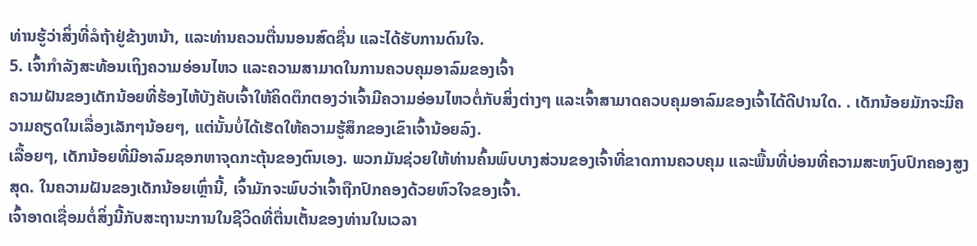ທ່ານຮູ້ວ່າສິ່ງທີ່ລໍຖ້າຢູ່ຂ້າງຫນ້າ, ແລະທ່ານຄວນຕື່ນນອນສົດຊື່ນ ແລະໄດ້ຮັບການດົນໃຈ.
5. ເຈົ້າກຳລັງສະທ້ອນເຖິງຄວາມອ່ອນໄຫວ ແລະຄວາມສາມາດໃນການຄວບຄຸມອາລົມຂອງເຈົ້າ
ຄວາມຝັນຂອງເດັກນ້ອຍທີ່ຮ້ອງໄຫ້ບັງຄັບເຈົ້າໃຫ້ຄິດຕຶກຕອງວ່າເຈົ້າມີຄວາມອ່ອນໄຫວຕໍ່ກັບສິ່ງຕ່າງໆ ແລະເຈົ້າສາມາດຄວບຄຸມອາລົມຂອງເຈົ້າໄດ້ດີປານໃດ. . ເດັກນ້ອຍມັກຈະມີຄວາມຄຽດໃນເລື່ອງເລັກໆນ້ອຍໆ, ແຕ່ນັ້ນບໍ່ໄດ້ເຮັດໃຫ້ຄວາມຮູ້ສຶກຂອງເຂົາເຈົ້ານ້ອຍລົງ.
ເລື້ອຍໆ, ເດັກນ້ອຍທີ່ມີອາລົມຊອກຫາຈຸດກະຕຸ້ນຂອງຕົນເອງ. ພວກມັນຊ່ວຍໃຫ້ທ່ານຄົ້ນພົບບາງສ່ວນຂອງເຈົ້າທີ່ຂາດການຄວບຄຸມ ແລະພື້ນທີ່ບ່ອນທີ່ຄວາມສະຫງົບປົກຄອງສູງສຸດ. ໃນຄວາມຝັນຂອງເດັກນ້ອຍເຫຼົ່ານີ້, ເຈົ້າມັກຈະພົບວ່າເຈົ້າຖືກປົກຄອງດ້ວຍຫົວໃຈຂອງເຈົ້າ.
ເຈົ້າອາດເຊື່ອມຕໍ່ສິ່ງນີ້ກັບສະຖານະການໃນຊີວິດທີ່ຕື່ນເຕັ້ນຂອງທ່ານໃນເວລາ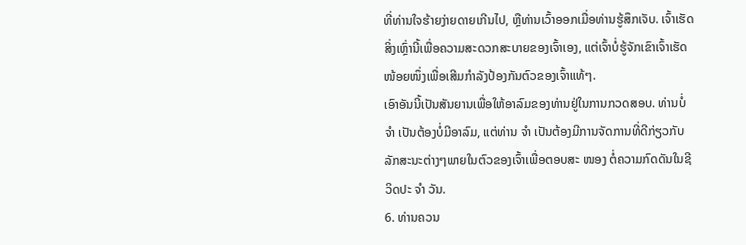ທີ່ທ່ານໃຈຮ້າຍງ່າຍດາຍເກີນໄປ, ຫຼືທ່ານເວົ້າອອກເມື່ອທ່ານຮູ້ສຶກເຈັບ. ເຈົ້າເຮັດສິ່ງເຫຼົ່ານີ້ເພື່ອຄວາມສະດວກສະບາຍຂອງເຈົ້າເອງ, ແຕ່ເຈົ້າບໍ່ຮູ້ຈັກເຂົາເຈົ້າເຮັດໜ້ອຍໜຶ່ງເພື່ອເສີມກຳລັງປ້ອງກັນຕົວຂອງເຈົ້າແທ້ໆ.
ເອົາອັນນີ້ເປັນສັນຍານເພື່ອໃຫ້ອາລົມຂອງທ່ານຢູ່ໃນການກວດສອບ. ທ່ານບໍ່ ຈຳ ເປັນຕ້ອງບໍ່ມີອາລົມ, ແຕ່ທ່ານ ຈຳ ເປັນຕ້ອງມີການຈັດການທີ່ດີກ່ຽວກັບລັກສະນະຕ່າງໆພາຍໃນຕົວຂອງເຈົ້າເພື່ອຕອບສະ ໜອງ ຕໍ່ຄວາມກົດດັນໃນຊີວິດປະ ຈຳ ວັນ.
6. ທ່ານຄວນ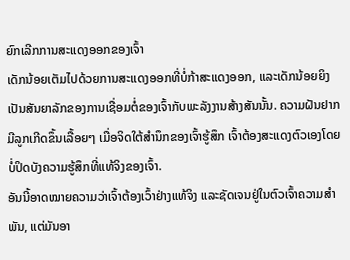ຍົກເລີກການສະແດງອອກຂອງເຈົ້າ
ເດັກນ້ອຍເຕັມໄປດ້ວຍການສະແດງອອກທີ່ບໍ່ກ້າສະແດງອອກ, ແລະເດັກນ້ອຍຍິງເປັນສັນຍາລັກຂອງການເຊື່ອມຕໍ່ຂອງເຈົ້າກັບພະລັງງານສ້າງສັນນັ້ນ. ຄວາມຝັນຢາກມີລູກເກີດຂຶ້ນເລື້ອຍໆ ເມື່ອຈິດໃຕ້ສຳນຶກຂອງເຈົ້າຮູ້ສຶກ ເຈົ້າຕ້ອງສະແດງຕົວເອງໂດຍບໍ່ປິດບັງຄວາມຮູ້ສຶກທີ່ແທ້ຈິງຂອງເຈົ້າ.
ອັນນີ້ອາດໝາຍຄວາມວ່າເຈົ້າຕ້ອງເວົ້າຢ່າງແທ້ຈິງ ແລະຊັດເຈນຢູ່ໃນຕົວເຈົ້າຄວາມສໍາພັນ, ແຕ່ມັນອາ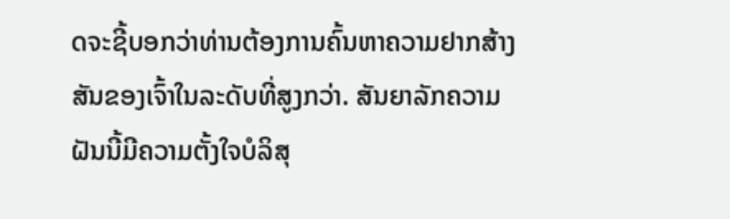ດຈະຊີ້ບອກວ່າທ່ານຕ້ອງການຄົ້ນຫາຄວາມຢາກສ້າງສັນຂອງເຈົ້າໃນລະດັບທີ່ສູງກວ່າ. ສັນຍາລັກຄວາມຝັນນີ້ມີຄວາມຕັ້ງໃຈບໍລິສຸ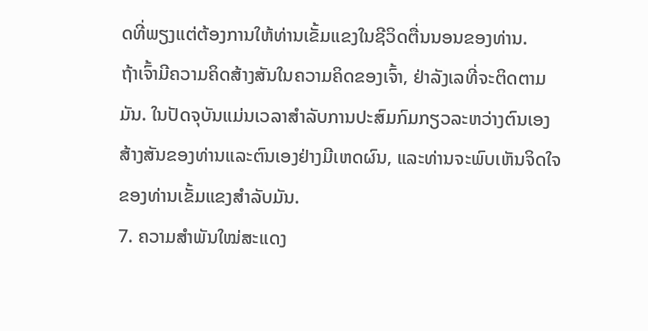ດທີ່ພຽງແຕ່ຕ້ອງການໃຫ້ທ່ານເຂັ້ມແຂງໃນຊີວິດຕື່ນນອນຂອງທ່ານ.
ຖ້າເຈົ້າມີຄວາມຄິດສ້າງສັນໃນຄວາມຄິດຂອງເຈົ້າ, ຢ່າລັງເລທີ່ຈະຕິດຕາມມັນ. ໃນປັດຈຸບັນແມ່ນເວລາສໍາລັບການປະສົມກົມກຽວລະຫວ່າງຕົນເອງສ້າງສັນຂອງທ່ານແລະຕົນເອງຢ່າງມີເຫດຜົນ, ແລະທ່ານຈະພົບເຫັນຈິດໃຈຂອງທ່ານເຂັ້ມແຂງສໍາລັບມັນ.
7. ຄວາມສຳພັນໃໝ່ສະແດງ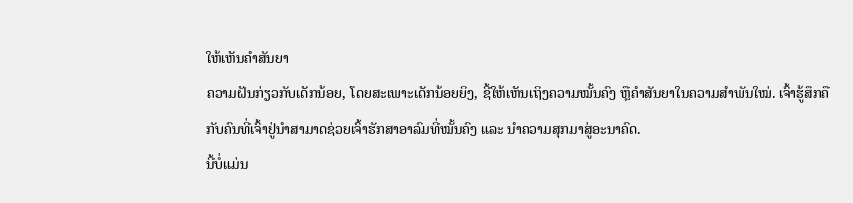ໃຫ້ເຫັນຄຳສັນຍາ
ຄວາມຝັນກ່ຽວກັບເດັກນ້ອຍ, ໂດຍສະເພາະເດັກນ້ອຍຍິງ, ຊີ້ໃຫ້ເຫັນເຖິງຄວາມໝັ້ນຄົງ ຫຼືຄຳສັນຍາໃນຄວາມສຳພັນໃໝ່. ເຈົ້າຮູ້ສຶກຄືກັບຄົນທີ່ເຈົ້າຢູ່ນຳສາມາດຊ່ວຍເຈົ້າຮັກສາອາລົມທີ່ໝັ້ນຄົງ ແລະ ນຳຄວາມສຸກມາສູ່ອະນາຄົດ.
ນີ້ບໍ່ແມ່ນ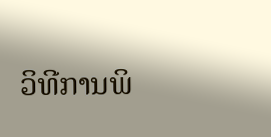ວິທີການພິ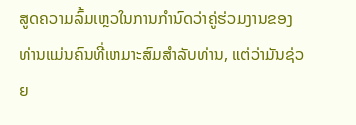ສູດຄວາມລົ້ມເຫຼວໃນການກໍານົດວ່າຄູ່ຮ່ວມງານຂອງທ່ານແມ່ນຄົນທີ່ເຫມາະສົມສໍາລັບທ່ານ, ແຕ່ວ່າມັນຊ່ວຍ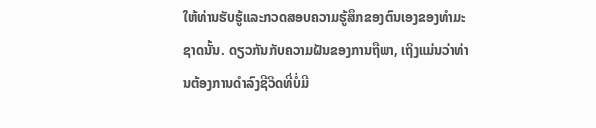ໃຫ້ທ່ານຮັບຮູ້ແລະກວດສອບຄວາມຮູ້ສຶກຂອງຕົນເອງຂອງທໍາມະຊາດນັ້ນ. ດຽວກັນກັບຄວາມຝັນຂອງການຖືພາ, ເຖິງແມ່ນວ່າທ່ານຕ້ອງການດໍາລົງຊີວິດທີ່ບໍ່ມີ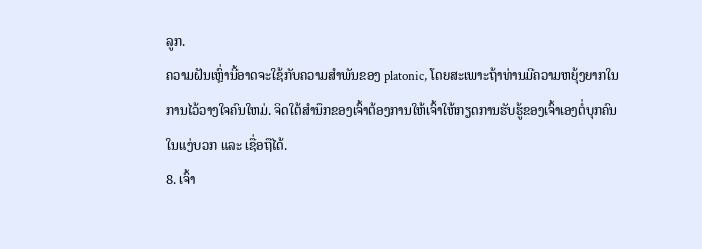ລູກ.
ຄວາມຝັນເຫຼົ່ານີ້ອາດຈະໃຊ້ກັບຄວາມສໍາພັນຂອງ platonic, ໂດຍສະເພາະຖ້າທ່ານມີຄວາມຫຍຸ້ງຍາກໃນການໄວ້ວາງໃຈຄົນໃຫມ່. ຈິດໃຕ້ສຳນຶກຂອງເຈົ້າຕ້ອງການໃຫ້ເຈົ້າໃຫ້ກຽດການຮັບຮູ້ຂອງເຈົ້າເອງຕໍ່ບຸກຄົນໃນແງ່ບວກ ແລະ ເຊື່ອຖືໄດ້.
8. ເຈົ້າ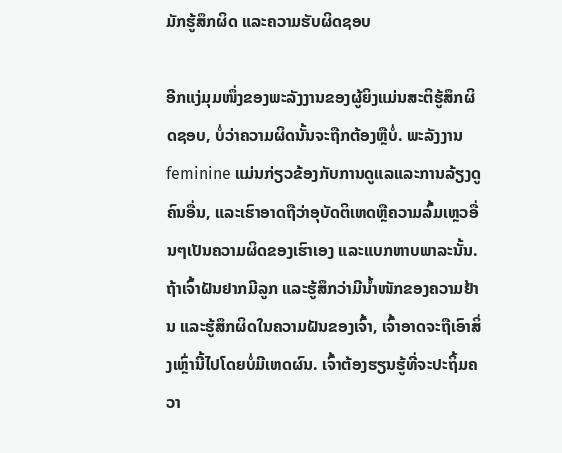ມັກຮູ້ສຶກຜິດ ແລະຄວາມຮັບຜິດຊອບ

ອີກແງ່ມຸມໜຶ່ງຂອງພະລັງງານຂອງຜູ້ຍິງແມ່ນສະຕິຮູ້ສຶກຜິດຊອບ, ບໍ່ວ່າຄວາມຜິດນັ້ນຈະຖືກຕ້ອງຫຼືບໍ່. ພະລັງງານ feminine ແມ່ນກ່ຽວຂ້ອງກັບການດູແລແລະການລ້ຽງດູຄົນອື່ນ, ແລະເຮົາອາດຖືວ່າອຸບັດຕິເຫດຫຼືຄວາມລົ້ມເຫຼວອື່ນໆເປັນຄວາມຜິດຂອງເຮົາເອງ ແລະແບກຫາບພາລະນັ້ນ.
ຖ້າເຈົ້າຝັນຢາກມີລູກ ແລະຮູ້ສຶກວ່າມີນໍ້າໜັກຂອງຄວາມຢ້ານ ແລະຮູ້ສຶກຜິດໃນຄວາມຝັນຂອງເຈົ້າ, ເຈົ້າອາດຈະຖືເອົາສິ່ງເຫຼົ່ານີ້ໄປໂດຍບໍ່ມີເຫດຜົນ. ເຈົ້າຕ້ອງຮຽນຮູ້ທີ່ຈະປະຖິ້ມຄວາ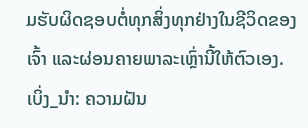ມຮັບຜິດຊອບຕໍ່ທຸກສິ່ງທຸກຢ່າງໃນຊີວິດຂອງເຈົ້າ ແລະຜ່ອນຄາຍພາລະເຫຼົ່ານີ້ໃຫ້ຕົວເອງ.
ເບິ່ງ_ນຳ: ຄວາມຝັນ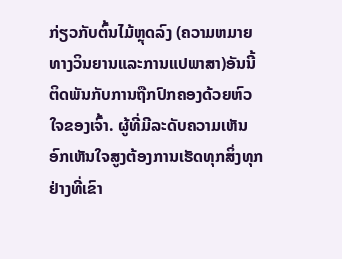ກ່ຽວກັບຕົ້ນໄມ້ຫຼຸດລົງ (ຄວາມຫມາຍທາງວິນຍານແລະການແປພາສາ)ອັນນີ້ຕິດພັນກັບການຖືກປົກຄອງດ້ວຍຫົວໃຈຂອງເຈົ້າ. ຜູ້ທີ່ມີລະດັບຄວາມເຫັນອົກເຫັນໃຈສູງຕ້ອງການເຮັດທຸກສິ່ງທຸກຢ່າງທີ່ເຂົາ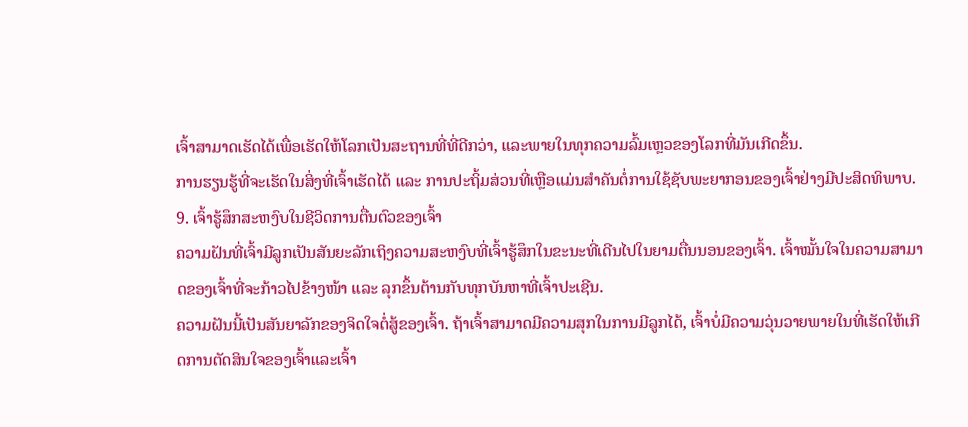ເຈົ້າສາມາດເຮັດໄດ້ເພື່ອເຮັດໃຫ້ໂລກເປັນສະຖານທີ່ທີ່ດີກວ່າ, ແລະພາຍໃນທຸກຄວາມລົ້ມເຫຼວຂອງໂລກທີ່ມັນເກີດຂຶ້ນ.
ການຮຽນຮູ້ທີ່ຈະເຮັດໃນສິ່ງທີ່ເຈົ້າເຮັດໄດ້ ແລະ ການປະຖິ້ມສ່ວນທີ່ເຫຼືອແມ່ນສໍາຄັນຕໍ່ການໃຊ້ຊັບພະຍາກອນຂອງເຈົ້າຢ່າງມີປະສິດທິພາບ.
9. ເຈົ້າຮູ້ສຶກສະຫງົບໃນຊີວິດການຕື່ນຕົວຂອງເຈົ້າ
ຄວາມຝັນທີ່ເຈົ້າມີລູກເປັນສັນຍະລັກເຖິງຄວາມສະຫງົບທີ່ເຈົ້າຮູ້ສຶກໃນຂະນະທີ່ເດີນໄປໃນຍາມຕື່ນນອນຂອງເຈົ້າ. ເຈົ້າໝັ້ນໃຈໃນຄວາມສາມາດຂອງເຈົ້າທີ່ຈະກ້າວໄປຂ້າງໜ້າ ແລະ ລຸກຂຶ້ນຕ້ານກັບທຸກບັນຫາທີ່ເຈົ້າປະເຊີນ.
ຄວາມຝັນນີ້ເປັນສັນຍາລັກຂອງຈິດໃຈຕໍ່ສູ້ຂອງເຈົ້າ. ຖ້າເຈົ້າສາມາດມີຄວາມສຸກໃນການມີລູກໄດ້, ເຈົ້າບໍ່ມີຄວາມວຸ່ນວາຍພາຍໃນທີ່ເຮັດໃຫ້ເກີດການຕັດສິນໃຈຂອງເຈົ້າແລະເຈົ້າ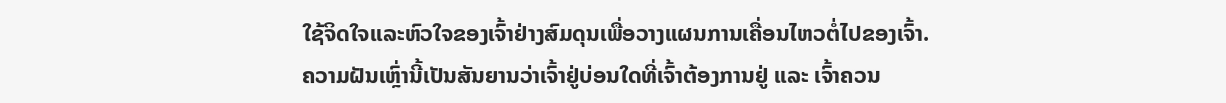ໃຊ້ຈິດໃຈແລະຫົວໃຈຂອງເຈົ້າຢ່າງສົມດຸນເພື່ອວາງແຜນການເຄື່ອນໄຫວຕໍ່ໄປຂອງເຈົ້າ.
ຄວາມຝັນເຫຼົ່ານີ້ເປັນສັນຍານວ່າເຈົ້າຢູ່ບ່ອນໃດທີ່ເຈົ້າຕ້ອງການຢູ່ ແລະ ເຈົ້າຄວນ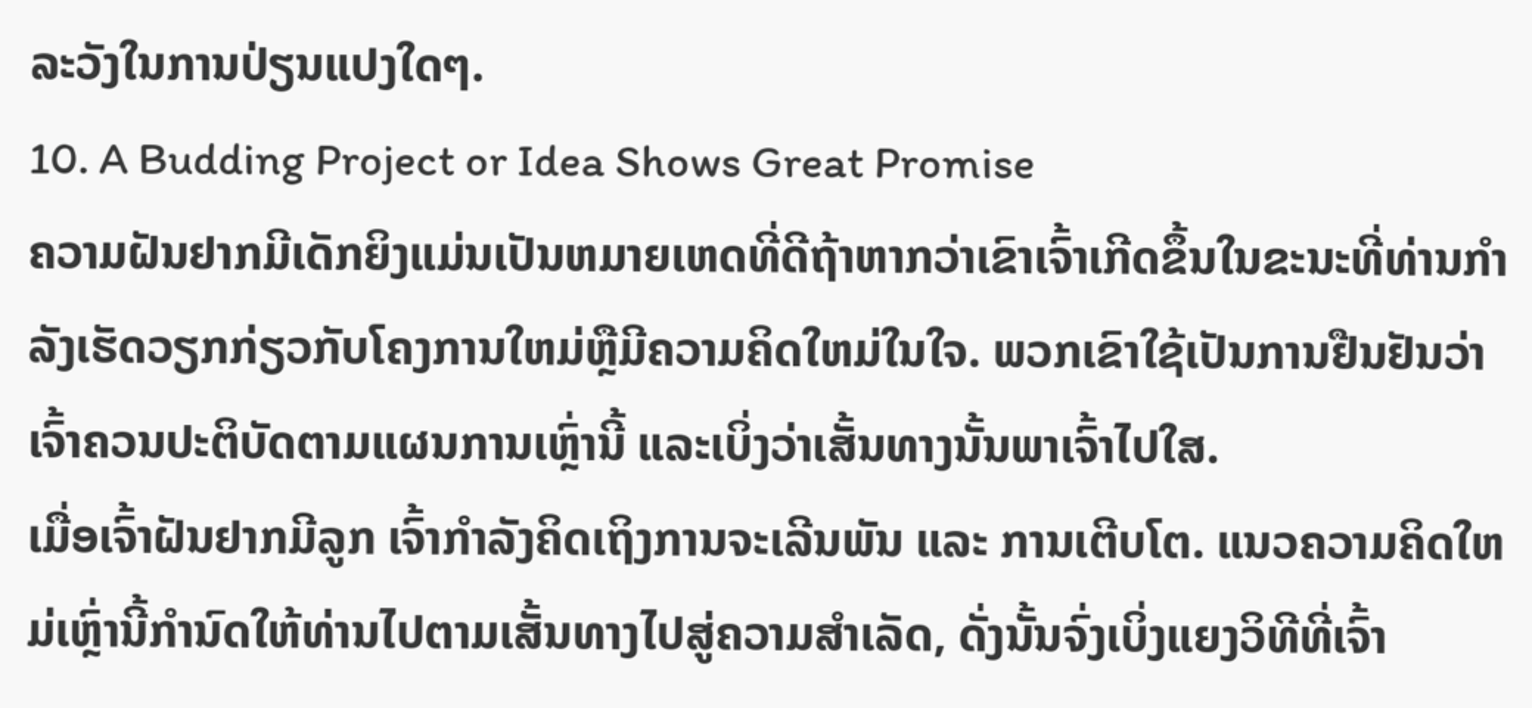ລະວັງໃນການປ່ຽນແປງໃດໆ.
10. A Budding Project or Idea Shows Great Promise
ຄວາມຝັນຢາກມີເດັກຍິງແມ່ນເປັນຫມາຍເຫດທີ່ດີຖ້າຫາກວ່າເຂົາເຈົ້າເກີດຂຶ້ນໃນຂະນະທີ່ທ່ານກໍາລັງເຮັດວຽກກ່ຽວກັບໂຄງການໃຫມ່ຫຼືມີຄວາມຄິດໃຫມ່ໃນໃຈ. ພວກເຂົາໃຊ້ເປັນການຢືນຢັນວ່າເຈົ້າຄວນປະຕິບັດຕາມແຜນການເຫຼົ່ານີ້ ແລະເບິ່ງວ່າເສັ້ນທາງນັ້ນພາເຈົ້າໄປໃສ.
ເມື່ອເຈົ້າຝັນຢາກມີລູກ ເຈົ້າກຳລັງຄິດເຖິງການຈະເລີນພັນ ແລະ ການເຕີບໂຕ. ແນວຄວາມຄິດໃຫມ່ເຫຼົ່ານີ້ກໍານົດໃຫ້ທ່ານໄປຕາມເສັ້ນທາງໄປສູ່ຄວາມສໍາເລັດ, ດັ່ງນັ້ນຈົ່ງເບິ່ງແຍງວິທີທີ່ເຈົ້າ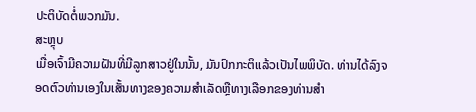ປະຕິບັດຕໍ່ພວກມັນ.
ສະຫຼຸບ
ເມື່ອເຈົ້າມີຄວາມຝັນທີ່ມີລູກສາວຢູ່ໃນນັ້ນ, ມັນປົກກະຕິແລ້ວເປັນໄພພິບັດ. ທ່ານໄດ້ລົງຈອດຕົວທ່ານເອງໃນເສັ້ນທາງຂອງຄວາມສໍາເລັດຫຼືທາງເລືອກຂອງທ່ານສໍາ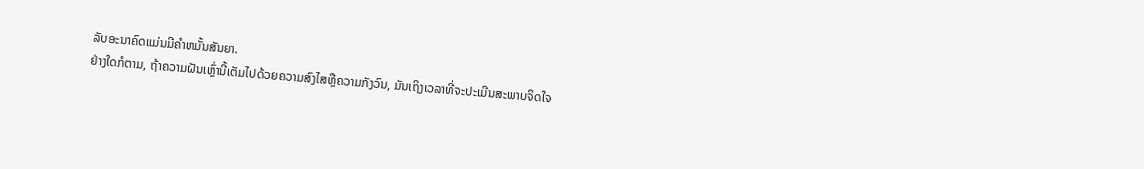ລັບອະນາຄົດແມ່ນມີຄໍາຫມັ້ນສັນຍາ.
ຢ່າງໃດກໍຕາມ, ຖ້າຄວາມຝັນເຫຼົ່ານີ້ເຕັມໄປດ້ວຍຄວາມສົງໄສຫຼືຄວາມກັງວົນ, ມັນເຖິງເວລາທີ່ຈະປະເມີນສະພາບຈິດໃຈ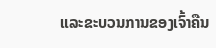ແລະຂະບວນການຂອງເຈົ້າຄືນ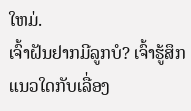ໃຫມ່.
ເຈົ້າຝັນຢາກມີລູກບໍ? ເຈົ້າຮູ້ສຶກແນວໃດກັບເລື່ອງ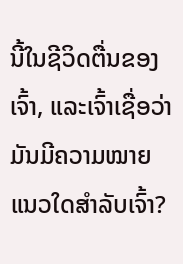ນີ້ໃນຊີວິດຕື່ນຂອງເຈົ້າ, ແລະເຈົ້າເຊື່ອວ່າມັນມີຄວາມໝາຍແນວໃດສຳລັບເຈົ້າ?